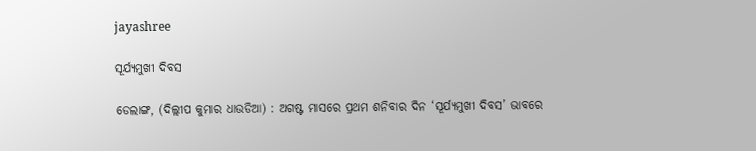jayashree

ସୂର୍ଯ୍ୟମୁଖୀ ଦିବସ

ଡେଲାଙ୍ଗ, (ଦିଲ୍ଲୀପ କୁମାର ଧାଉଡିଆ) : ଅଗଷ୍ଟ ମାସରେ ପ୍ରଥମ ଶନିବାର ଦିନ ‘ସୂର୍ଯ୍ୟମୁଖୀ ଦିବସ’ ଭାବରେ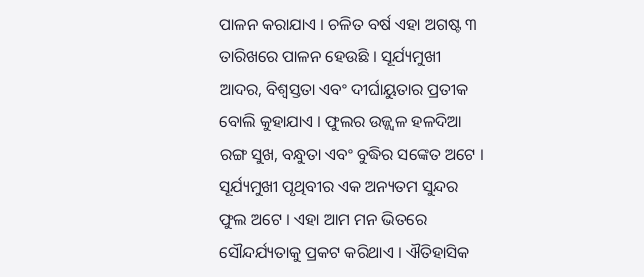ପାଳନ କରାଯାଏ । ଚଳିତ ବର୍ଷ ଏହା ଅଗଷ୍ଟ ୩ ତାରିଖରେ ପାଳନ ହେଉଛି । ସୂର୍ଯ୍ୟମୁଖୀ ଆଦର, ବିଶ୍ୱସ୍ତତା ଏବଂ ଦୀର୍ଘାୟୁତାର ପ୍ରତୀକ ବୋଲି କୁହାଯାଏ । ଫୁଲର ଉଜ୍ଜ୍ୱଳ ହଳଦିଆ ରଙ୍ଗ ସୁଖ, ବନ୍ଧୁତା ଏବଂ ବୁଦ୍ଧିର ସଙ୍କେତ ଅଟେ । ସୂର୍ଯ୍ୟମୁଖୀ ପୃଥିବୀର ଏକ ଅନ୍ୟତମ ସୁନ୍ଦର ଫୁଲ ଅଟେ । ଏହା ଆମ ମନ ଭିତରେ ସୌନ୍ଦର୍ଯ୍ୟତାକୁ ପ୍ରକଟ କରିଥାଏ । ଐତିହାସିକ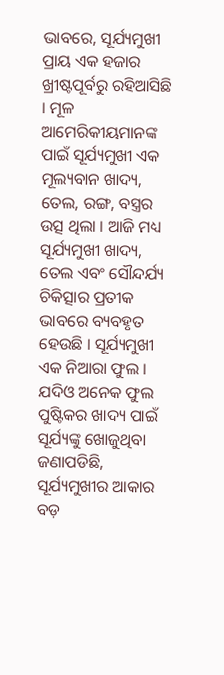ଭାବରେ, ସୂର୍ଯ୍ୟମୁଖୀ ପ୍ରାୟ ଏକ ହଜାର ଖ୍ରୀଷ୍ଟପୂର୍ବରୁ ରହିଆସିଛି । ମୂଳ ଆମେରିକୀୟମାନଙ୍କ ପାଇଁ ସୂର୍ଯ୍ୟମୁଖୀ ଏକ ମୂଲ୍ୟବାନ ଖାଦ୍ୟ, ତେଲ, ରଙ୍ଗ, ବସ୍ତ୍ରର ଉତ୍ସ ଥିଲା । ଆଜି ମଧ୍ୟ ସୂର୍ଯ୍ୟମୁଖୀ ଖାଦ୍ୟ, ତେଲ ଏବଂ ସୌନ୍ଦର୍ଯ୍ୟ ଚିକିତ୍ସାର ପ୍ରତୀକ ଭାବରେ ବ୍ୟବହୃତ ହେଉଛି । ସୂର୍ଯ୍ୟମୁଖୀ ଏକ ନିଆରା ଫୁଲ । ଯଦିଓ ଅନେକ ଫୁଲ ପୁଷ୍ଟିକର ଖାଦ୍ୟ ପାଇଁ ସୂର୍ଯ୍ୟଙ୍କୁ ଖୋଜୁଥିବା ଜଣାପଡିଛି, ସୂର୍ଯ୍ୟମୁଖୀର ଆକାର ବଡ଼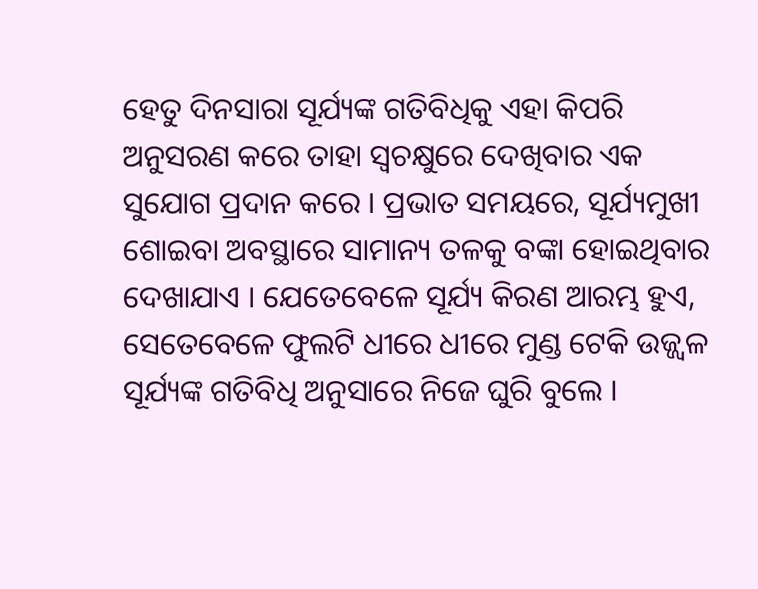ହେତୁ ଦିନସାରା ସୂର୍ଯ୍ୟଙ୍କ ଗତିବିଧିକୁ ଏହା କିପରି ଅନୁସରଣ କରେ ତାହା ସ୍ୱଚକ୍ଷୁରେ ଦେଖିବାର ଏକ ସୁଯୋଗ ପ୍ରଦାନ କରେ । ପ୍ରଭାତ ସମୟରେ, ସୂର୍ଯ୍ୟମୁଖୀ ଶୋଇବା ଅବସ୍ଥାରେ ସାମାନ୍ୟ ତଳକୁ ବଙ୍କା ହୋଇଥିବାର ଦେଖାଯାଏ । ଯେତେବେଳେ ସୂର୍ଯ୍ୟ କିରଣ ଆରମ୍ଭ ହୁଏ, ସେତେବେଳେ ଫୁଲଟି ଧୀରେ ଧୀରେ ମୁଣ୍ଡ ଟେକି ଉଜ୍ଜ୍ୱଳ ସୂର୍ଯ୍ୟଙ୍କ ଗତିବିଧି ଅନୁସାରେ ନିଜେ ଘୁରି ବୁଲେ ।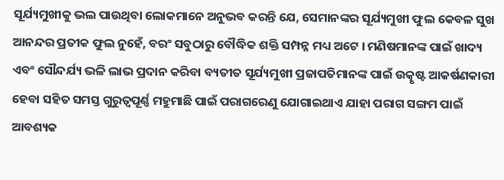ସୂର୍ଯ୍ୟମୁଖୀକୁ ଭଲ ପାଉଥିବା ଲୋକମାନେ ଅନୁଭବ କରନ୍ତି ଯେ, ସେମାନଙ୍କର ସୂର୍ଯ୍ୟମୁଖୀ ଫୁଲ କେବଳ ସୁଖ ଆନନ୍ଦର ପ୍ରତୀକ ଫୁଲ ନୁହେଁ, ବରଂ ସବୁଠାରୁ ବୌଦ୍ଧିକ ଶକ୍ତି ସମ୍ପନ୍ନ ମଧ୍ୟ ଅଟେ । ମଣିଷମାନଙ୍କ ପାଇଁ ଖାଦ୍ୟ ଏବଂ ସୌନ୍ଦର୍ଯ୍ୟ ଭଳି ଲାଭ ପ୍ରଦାନ କରିବା ବ୍ୟତୀତ ସୂର୍ଯ୍ୟମୁଖୀ ପ୍ରଜାପତିମାନଙ୍କ ପାଇଁ ଉତ୍କୃଷ୍ଟ ଆକର୍ଷଣକାରୀ ହେବା ସହିତ ସମସ୍ତ ଗୁରୁତ୍ୱପୂର୍ଣ୍ଣ ମହୁମାଛି ପାଇଁ ପରାଗରେଣୁ ଯୋଗାଇଥାଏ ଯାହା ପରାଗ ସଙ୍ଗମ ପାଇଁ ଆବଶ୍ୟକ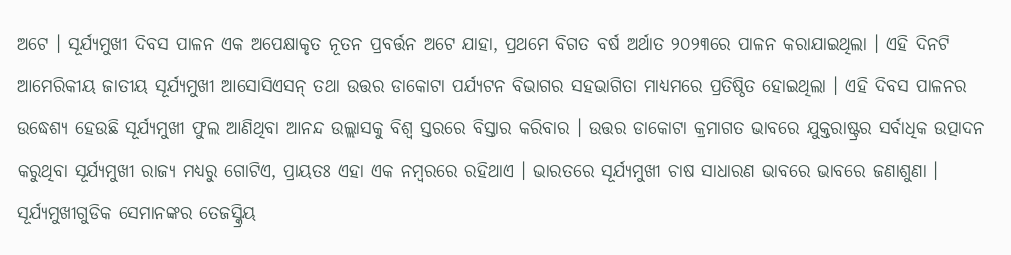ଅଟେ । ସୂର୍ଯ୍ୟମୁଖୀ ଦିବସ ପାଳନ ଏକ ଅପେକ୍ଷାକୃତ ନୂତନ ପ୍ରବର୍ତ୍ତନ ଅଟେ ଯାହା, ପ୍ରଥମେ ବିଗତ ବର୍ଷ ଅର୍ଥାତ ୨୦୨୩ରେ ପାଳନ କରାଯାଇଥିଲା । ଏହି ଦିନଟି ଆମେରିକୀୟ ଜାତୀୟ ସୂର୍ଯ୍ୟମୁଖୀ ଆସୋସିଏସନ୍‌ ତଥା ଉତ୍ତର ଡାକୋଟା ପର୍ଯ୍ୟଟନ ବିଭାଗର ସହଭାଗିତା ମାଧ୍ୟମରେ ପ୍ରତିଷ୍ଠିତ ହୋଇଥିଲା । ଏହି ଦିବସ ପାଳନର‌ ଉଦ୍ଧେଶ୍ୟ ହେଉଛି ସୂର୍ଯ୍ୟମୁଖୀ ଫୁଲ ଆଣିଥିବା ଆନନ୍ଦ ଉଲ୍ଲାସକୁ‌ ବିଶ୍ଵ ସ୍ତରରେ ବିସ୍ତାର କରିବାର । ଉତ୍ତର ଡାକୋଟା କ୍ରମାଗତ ଭାବରେ ଯୁକ୍ତରାଷ୍ଟ୍ରର ସର୍ବାଧିକ ଉତ୍ପାଦନ କରୁଥିବା ସୂର୍ଯ୍ୟମୁଖୀ ରାଜ୍ୟ ମଧ୍ୟରୁ ଗୋଟିଏ, ପ୍ରାୟତଃ ଏହା ଏକ ନମ୍ବରରେ ରହିଥାଏ । ଭାରତରେ ସୂର୍ଯ୍ୟମୁଖୀ ଚାଷ ସାଧାରଣ ଭାବରେ ଭାବରେ ଜଣାଶୁଣା । ସୂର୍ଯ୍ୟମୁଖୀଗୁଡିକ ସେମାନଙ୍କର ତେଜସ୍କ୍ରିୟ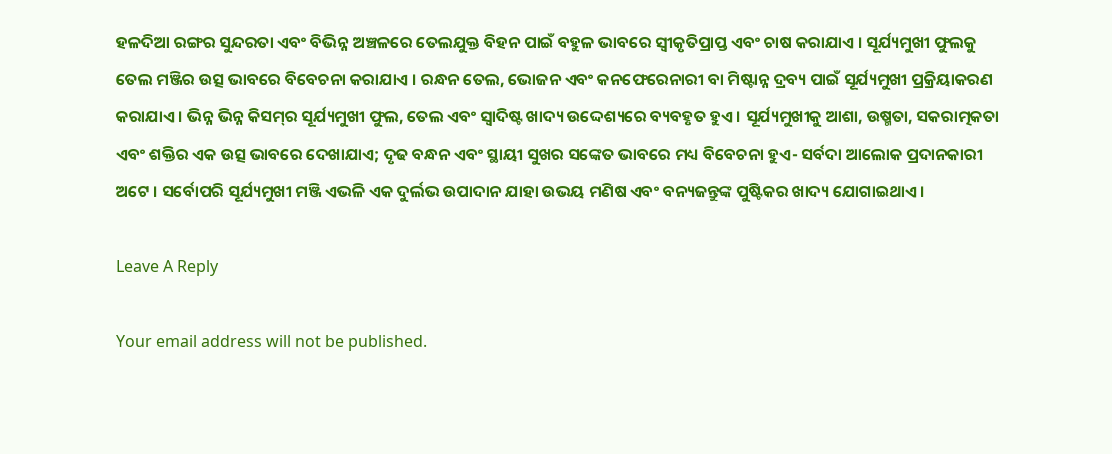ହଳଦିଆ ରଙ୍ଗର ସୁନ୍ଦରତା ଏବଂ ବିଭିନ୍ନ ଅଞ୍ଚଳରେ ତେଲଯୁକ୍ତ ବିହନ ପାଇଁ ବହୁଳ ଭାବରେ ସ୍ୱୀକୃତିପ୍ରାପ୍ତ ଏବଂ ଚାଷ କରାଯାଏ । ସୂର୍ଯ୍ୟମୁଖୀ ଫୁଲକୁ ତେଲ ମଞ୍ଜିର ଉତ୍ସ ଭାବରେ ବିବେଚନା କରାଯାଏ । ରନ୍ଧନ ତେଲ, ଭୋଜନ ଏବଂ କନଫେରେନାରୀ ବା ମିଷ୍ଟାନ୍ନ ଦ୍ରବ୍ୟ ପାଇଁ ସୂର୍ଯ୍ୟମୁଖୀ ପ୍ରକ୍ରିୟାକରଣ କରାଯାଏ । ଭିନ୍ନ ଭିନ୍ନ କିସମ୍‌ର ସୂର୍ଯ୍ୟମୁଖୀ ଫୁଲ, ତେଲ ଏବଂ ସ୍ୱାଦିଷ୍ଟ ଖାଦ୍ୟ ଉଦ୍ଦେଶ୍ୟରେ ବ୍ୟବହୃତ ହୁଏ । ସୂର୍ଯ୍ୟମୁଖୀକୁ ଆଶା, ଉଷ୍ମତା, ସକରାତ୍ମକତା ଏବଂ ଶକ୍ତିର ଏକ ଉତ୍ସ ଭାବରେ ଦେଖାଯାଏ; ଦୃଢ ବନ୍ଧନ ଏବଂ ସ୍ଥାୟୀ ସୁଖର ସଙ୍କେତ ଭାବରେ ମଧ୍ୟ ବିବେଚନା ହୁଏ- ସର୍ବଦା ଆଲୋକ ପ୍ରଦାନକାରୀ ଅଟେ । ସର୍ବୋପରି ସୂର୍ଯ୍ୟମୁଖୀ ମଞ୍ଜି ଏଭଳି ଏକ ଦୁର୍ଲଭ ଉପାଦାନ ଯାହା ଉଭୟ ମଣିଷ ଏବଂ ବନ୍ୟଜନ୍ତୁଙ୍କ ପୁଷ୍ଟିକର ଖାଦ୍ୟ ଯୋଗାଇଥାଏ ।

Leave A Reply

Your email address will not be published.